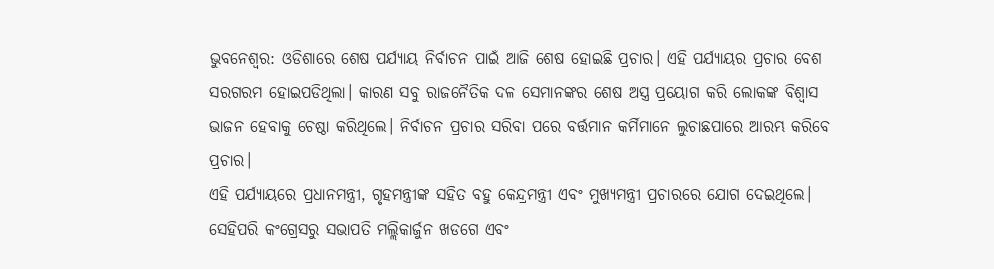ଭୁବନେଶ୍ବର: ଓଡିଶାରେ ଶେଷ ପର୍ଯ୍ୟାୟ ନିର୍ବାଚନ ପାଇଁ ଆଜି ଶେଷ ହୋଇଛି ପ୍ରଚାର। ଏହି ପର୍ଯ୍ୟାୟର ପ୍ରଚାର ବେଶ ସରଗରମ ହୋଇପଡିଥିଲା। କାରଣ ସବୁ ରାଜନୈତିକ ଦଳ ସେମାନଙ୍କର ଶେଷ ଅସ୍ତ୍ର ପ୍ରୟୋଗ କରି ଲୋକଙ୍କ ବିଶ୍ବାସ ଭାଜନ ହେବାକୁ ଚେଷ୍ଠା କରିଥିଲେ। ନିର୍ବାଚନ ପ୍ରଚାର ସରିବା ପରେ ବର୍ତ୍ତମାନ କର୍ମିମାନେ ଲୁଚାଛପାରେ ଆରମ୍ଭ କରିବେ ପ୍ରଚାର।
ଏହି ପର୍ଯ୍ୟାୟରେ ପ୍ରଧାନମନ୍ତ୍ରୀ, ଗୃହମନ୍ତ୍ରୀଙ୍କ ସହିତ ବହୁ କେନ୍ଦ୍ରମନ୍ତ୍ରୀ ଏବଂ ମୁଖ୍ୟମନ୍ତ୍ରୀ ପ୍ରଚାରରେ ଯୋଗ ଦେଇଥିଲେ। ସେହିପରି କଂଗ୍ରେସରୁ ସଭାପତି ମଲ୍ଲିକାର୍ଜୁନ ଖଡଗେ ଏବଂ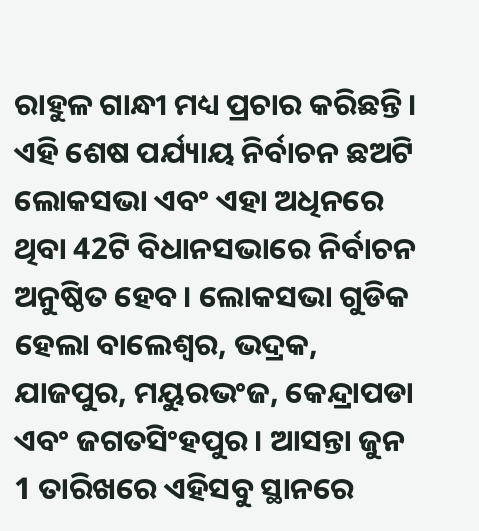ରାହୁଳ ଗାନ୍ଧୀ ମଧ୍ୟ ପ୍ରଚାର କରିଛନ୍ତି।
ଏହି ଶେଷ ପର୍ଯ୍ୟାୟ ନିର୍ବାଚନ ଛଅଟି ଲୋକସଭା ଏବଂ ଏହା ଅଧିନରେ ଥିବା 42ଟି ବିଧାନସଭାରେ ନିର୍ବାଚନ ଅନୁଷ୍ଠିତ ହେବ। ଲୋକସଭା ଗୁଡିକ ହେଲା ବାଲେଶ୍ବର, ଭଦ୍ରକ, ଯାଜପୁର, ମୟୁରଭଂଜ, କେନ୍ଦ୍ରାପଡା ଏବଂ ଜଗତସିଂହପୁର। ଆସନ୍ତା ଜୁନ 1 ତାରିଖରେ ଏହିସବୁ ସ୍ଥାନରେ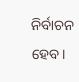ନିର୍ବାଚନ ହେବ।